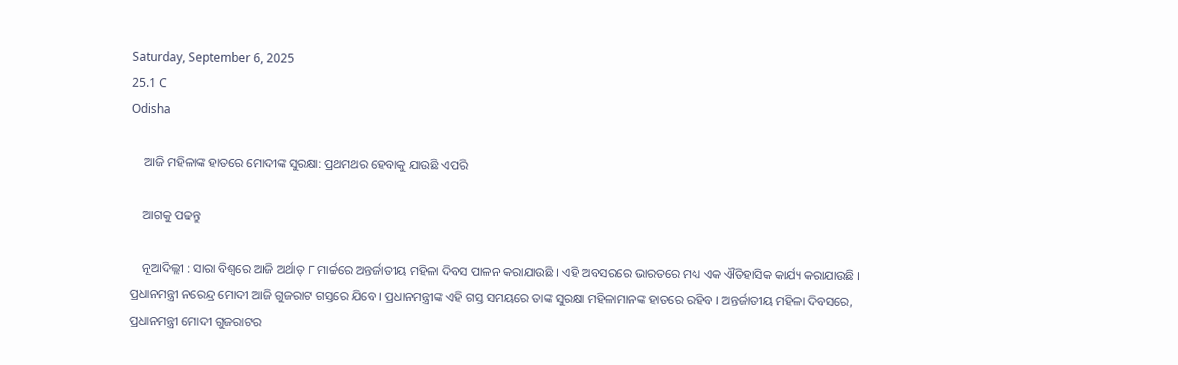Saturday, September 6, 2025
25.1 C
Odisha

    ଆଜି ମହିଳାଙ୍କ ହାତରେ ମୋଦୀଙ୍କ ସୁରକ୍ଷା: ପ୍ରଥମଥର ହେବାକୁ ଯାଉଛି ଏପରି

    ଆଗକୁ ପଢନ୍ତୁ

    ନୂଆଦିଲ୍ଲୀ : ସାରା ବିଶ୍ୱରେ ଆଜି ଅର୍ଥାତ୍ ୮ ମାର୍ଚ୍ଚରେ ଅନ୍ତର୍ଜାତୀୟ ମହିଳା ଦିବସ ପାଳନ କରାଯାଉଛି । ଏହି ଅବସରରେ ଭାରତରେ ମଧ୍ୟ ଏକ ଐତିହାସିକ କାର୍ଯ୍ୟ କରାଯାଉଛି । ପ୍ରଧାନମନ୍ତ୍ରୀ ନରେନ୍ଦ୍ର ମୋଦୀ ଆଜି ଗୁଜରାଟ ଗସ୍ତରେ ଯିବେ । ପ୍ରଧାନମନ୍ତ୍ରୀଙ୍କ ଏହି ଗସ୍ତ ସମୟରେ ତାଙ୍କ ସୁରକ୍ଷା ମହିଳାମାନଙ୍କ ହାତରେ ରହିବ । ଅନ୍ତର୍ଜାତୀୟ ମହିଳା ଦିବସରେ, ପ୍ରଧାନମନ୍ତ୍ରୀ ମୋଦୀ ଗୁଜରାଟର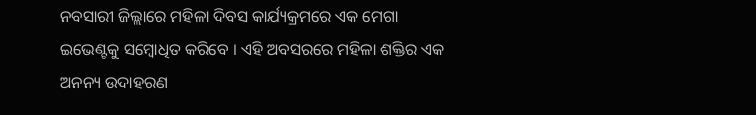ନବସାରୀ ଜିଲ୍ଲାରେ ମହିଳା ଦିବସ କାର୍ଯ୍ୟକ୍ରମରେ ଏକ ମେଗା ଇଭେଣ୍ଟକୁ ସମ୍ବୋଧିତ କରିବେ । ଏହି ଅବସରରେ ମହିଳା ଶକ୍ତିର ଏକ ଅନନ୍ୟ ଉଦାହରଣ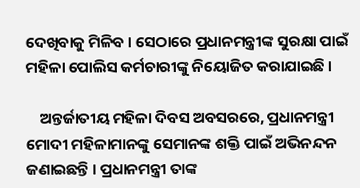ଦେଖିବାକୁ ମିଳିବ । ସେଠାରେ ପ୍ରଧାନମନ୍ତ୍ରୀଙ୍କ ସୁରକ୍ଷା ପାଇଁ ମହିଳା ପୋଲିସ କର୍ମଚାରୀଙ୍କୁ ନିୟୋଜିତ କରାଯାଇଛି ।

    ଅନ୍ତର୍ଜାତୀୟ ମହିଳା ଦିବସ ଅବସରରେ, ପ୍ରଧାନମନ୍ତ୍ରୀ ମୋଦୀ ମହିଳାମାନଙ୍କୁ ସେମାନଙ୍କ ଶକ୍ତି ପାଇଁ ଅଭିନନ୍ଦନ ଜଣାଇଛନ୍ତି । ପ୍ରଧାନମନ୍ତ୍ରୀ ତାଙ୍କ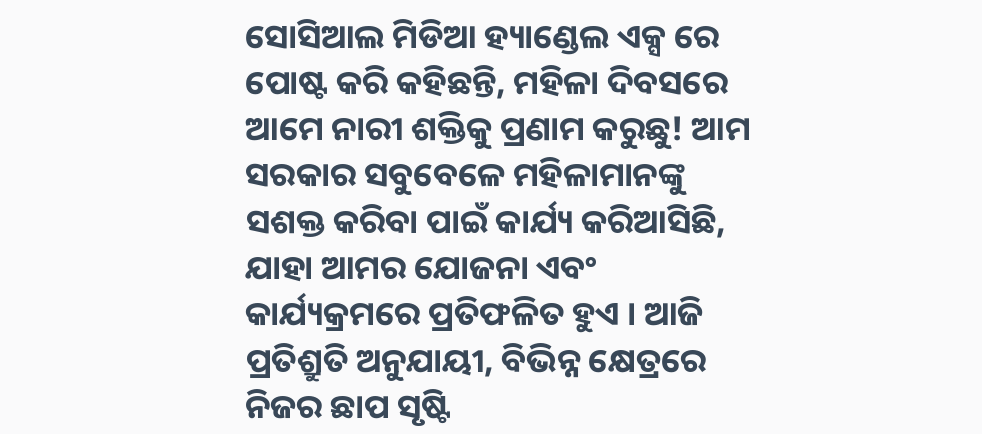ସୋସିଆଲ ମିଡିଆ ହ୍ୟାଣ୍ଡେଲ ଏକ୍ସ ରେ ପୋଷ୍ଟ କରି କହିଛନ୍ତି, ମହିଳା ଦିବସରେ ଆମେ ନାରୀ ଶକ୍ତିକୁ ପ୍ରଣାମ କରୁଛୁ! ଆମ ସରକାର ସବୁବେଳେ ମହିଳାମାନଙ୍କୁ ସଶକ୍ତ କରିବା ପାଇଁ କାର୍ଯ୍ୟ କରିଆସିଛି, ଯାହା ଆମର ଯୋଜନା ଏବଂ କାର୍ଯ୍ୟକ୍ରମରେ ପ୍ରତିଫଳିତ ହୁଏ । ଆଜି ପ୍ରତିଶ୍ରୁତି ଅନୁଯାୟୀ, ବିଭିନ୍ନ କ୍ଷେତ୍ରରେ ନିଜର ଛାପ ସୃଷ୍ଟି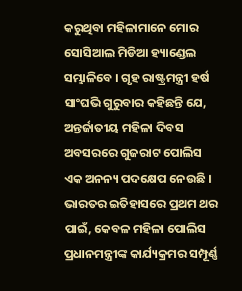କରୁଥିବା ମହିଳାମାନେ ମୋର ସୋସିଆଲ ମିଡିଆ ହ୍ୟାଣ୍ଡେଲ ସମ୍ଭାଳିବେ । ଗୃହ ରାଷ୍ଟ୍ରମନ୍ତ୍ରୀ ହର୍ଷ ସାଂଘଭି ଗୁରୁବାର କହିଛନ୍ତି ଯେ, ଅନ୍ତର୍ଜାତୀୟ ମହିଳା ଦିବସ ଅବସରରେ ଗୁଜରାଟ ପୋଲିସ ଏକ ଅନନ୍ୟ ପଦକ୍ଷେପ ନେଉଛି । ଭାରତର ଇତିହାସରେ ପ୍ରଥମ ଥର ପାଇଁ, କେବଳ ମହିଳା ପୋଲିସ ପ୍ରଧାନମନ୍ତ୍ରୀଙ୍କ କାର୍ଯ୍ୟକ୍ରମର ସମ୍ପୂର୍ଣ୍ଣ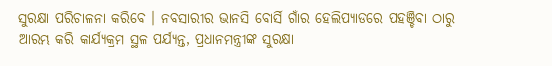ସୁରକ୍ଷା ପରିଚାଳନା କରିବେ । ନବସାରୀର ଭାନସି ବୋର୍ସି ଗାଁର ହେଲିପ୍ୟାଡରେ ପହଞ୍ଚିବା ଠାରୁ ଆରମ୍ଭ କରି କାର୍ଯ୍ୟକ୍ରମ ସ୍ଥଳ ପର୍ଯ୍ୟନ୍ତ, ପ୍ରଧାନମନ୍ତ୍ରୀଙ୍କ ସୁରକ୍ଷା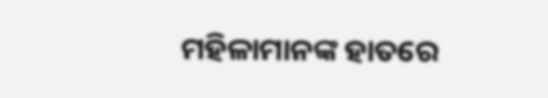ମହିଳାମାନଙ୍କ ହାତରେ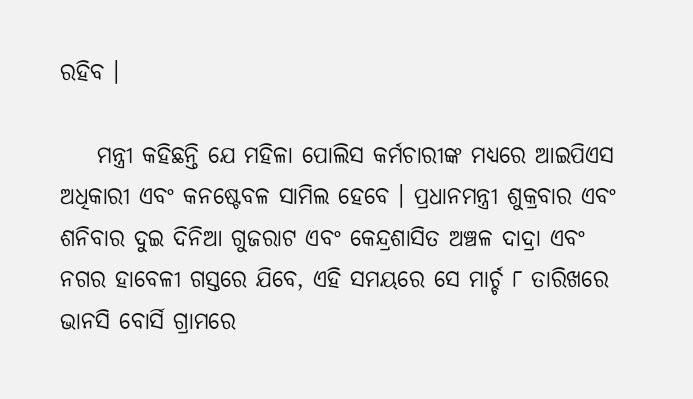ରହିବ ।

    ମନ୍ତ୍ରୀ କହିଛନ୍ତି ଯେ ମହିଳା ପୋଲିସ କର୍ମଚାରୀଙ୍କ ମଧ୍ୟରେ ଆଇପିଏସ ଅଧିକାରୀ ଏବଂ କନଷ୍ଟେବଳ ସାମିଲ ହେବେ । ପ୍ରଧାନମନ୍ତ୍ରୀ ଶୁକ୍ରବାର ଏବଂ ଶନିବାର ଦୁଇ ଦିନିଆ ଗୁଜରାଟ ଏବଂ କେନ୍ଦ୍ରଶାସିତ ଅଞ୍ଚଳ ଦାଦ୍ରା ଏବଂ ନଗର ହାବେଳୀ ଗସ୍ତରେ ଯିବେ, ଏହି ସମୟରେ ସେ ମାର୍ଚ୍ଚ ୮ ତାରିଖରେ ଭାନସି ବୋର୍ସି ଗ୍ରାମରେ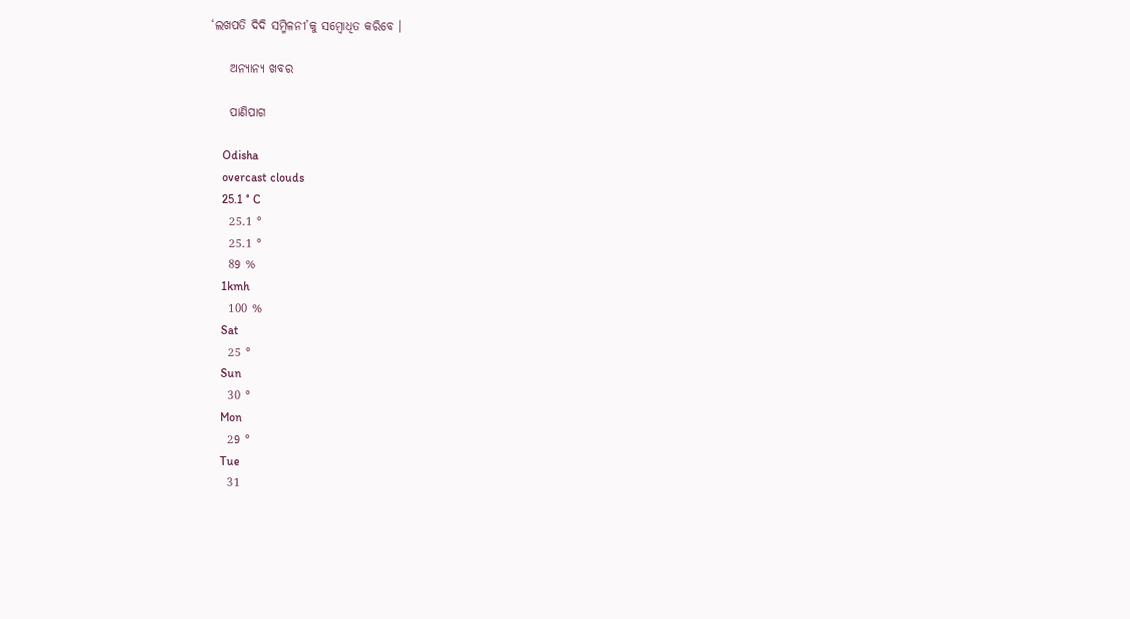‘ଲଖପତି ଦିଦି ସମ୍ମିଳନୀ’କୁ ସମ୍ବୋଧିତ କରିବେ ।

    ଅନ୍ୟାନ୍ୟ ଖବର

    ପାଣିପାଗ

    Odisha
    overcast clouds
    25.1 ° C
    25.1 °
    25.1 °
    89 %
    1kmh
    100 %
    Sat
    25 °
    Sun
    30 °
    Mon
    29 °
    Tue
    31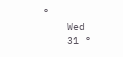°
    Wed
    31 °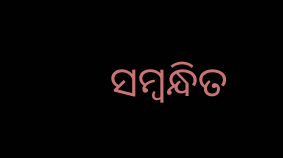ସମ୍ବନ୍ଧିତ